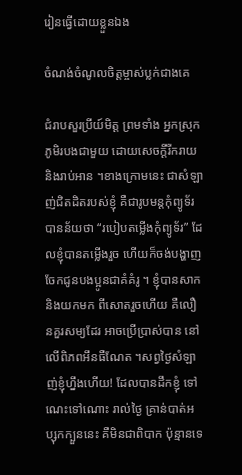រៀនធើ្វដោយខ្លួនឯង

ចំណង់ចំណូលចិត្តម្ចាស់ប្លក់ជាងគេ

ជំរាបសួរប្រីយ៍មិត្ត ព្រមទាំង អ្នកស្រុកភូមិរបងជាមួយ ដោយសេចក្តីរីករាយ និងរាប់អាន ។ខាងក្រោមនេះ ជាសំឡាញ់ជិតដិតរបស់ខ្ញុំ គឺជារូបមន្តកុំព្យូទ័រ បានន័យថា “របៀបតម្លើងកុំព្យូទ័រ” ដែលខ្ញុំបានតមើ្លងរួច ហើយក៏ចង់បង្ហាញ ចែកជូនបងប្អូនជាគំគំរូ ។ ខ្ញុំបានសាកនិងយកមក ពីសោតរួចហើយ គឺលឿនគួរសម្យដែរ អាចប្រើបា្រស់បាន នៅលើពិភពអឹនធឺណែត ។សព្វថៃ្ងសំឡាញ់ខ្ញុំហ្នឹងហើយ! ដែលបានដឹកខ្ញុំ ទៅណេះទៅណោះ រាល់ថៃ្ង គ្រាន់បាត់អប្សុកក្បួននេះ គឺមិនជាពិបាក ប៉ុន្មានទេ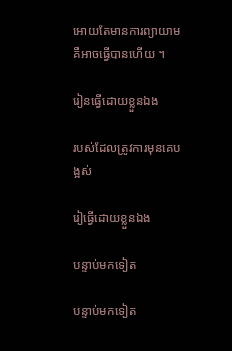អោយតែមានការព្យាយាម គឺអាចធើ្វបានហើយ ។

រៀនធើ្វដោយខ្លួនឯង

របស់ដែលត្រូវការមុនគេបង្អស់

រៀធើ្វដោយខ្លួនឯង

បន្ទាប់មកទៀត

បន្ទាប់មកទៀត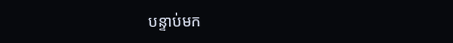បន្ទាប់មក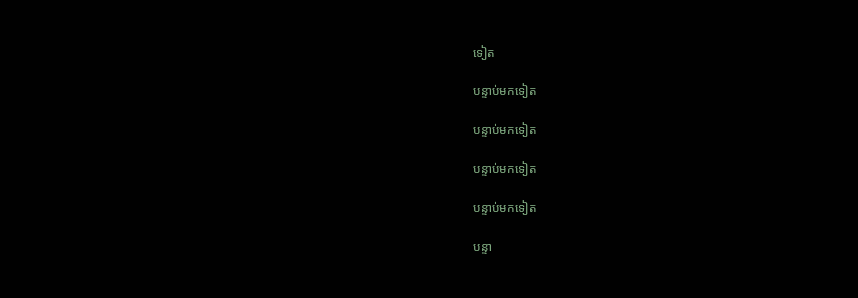ទៀត

បន្ទាប់មកទៀត

បន្ទាប់មកទៀត

បន្ទាប់មកទៀត

បន្ទាប់មកទៀត

បន្ទា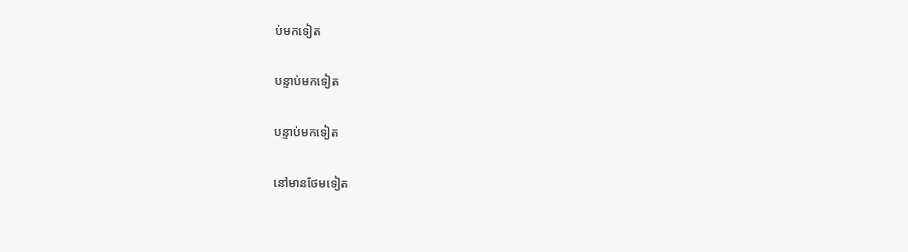ប់មកទៀត

បន្ទាប់មកទៀត

បន្ទាប់មកទៀត

នៅមានថែមទៀត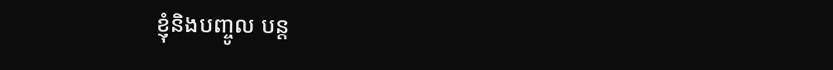ខ្ញុំនិងបញ្ចូល បន្ត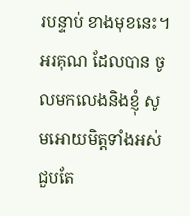របន្ទាប់ ខាងមុខនេះ។ អរគុណ ដែលបាន ចូលមកលេងនិងខ្ញុំ សូមអោយមិត្តទាំងអស់ជួបតែ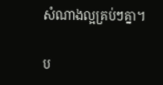សំណាងល្អគ្រប់ៗគ្នា។

ប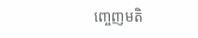ញ្ចេញមតិ